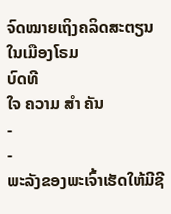ຈົດໝາຍເຖິງຄລິດສະຕຽນໃນເມືອງໂຣມ
ບົດທີ
ໃຈ ຄວາມ ສຳ ຄັນ
-
-
ພະລັງຂອງພະເຈົ້າເຮັດໃຫ້ມີຊີ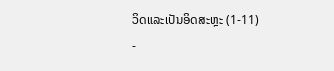ວິດແລະເປັນອິດສະຫຼະ (1-11)
-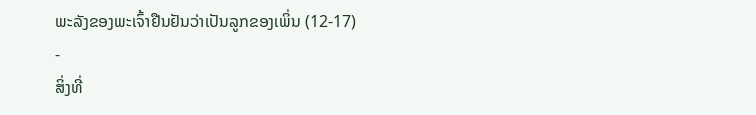ພະລັງຂອງພະເຈົ້າຢືນຢັນວ່າເປັນລູກຂອງເພິ່ນ (12-17)
-
ສິ່ງທີ່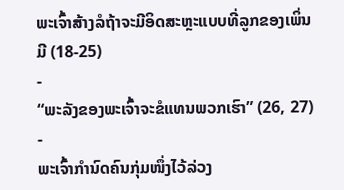ພະເຈົ້າສ້າງລໍຖ້າຈະມີອິດສະຫຼະແບບທີ່ລູກຂອງເພິ່ນມີ (18-25)
-
“ພະລັງຂອງພະເຈົ້າຈະຂໍແທນພວກເຮົາ” (26, 27)
-
ພະເຈົ້າກຳນົດຄົນກຸ່ມໜຶ່ງໄວ້ລ່ວງ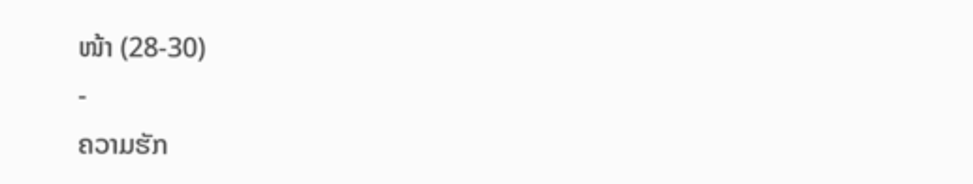ໜ້າ (28-30)
-
ຄວາມຮັກ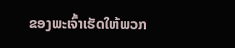ຂອງພະເຈົ້າເຮັດໃຫ້ພວກ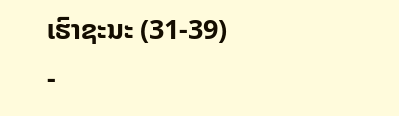ເຮົາຊະນະ (31-39)
-